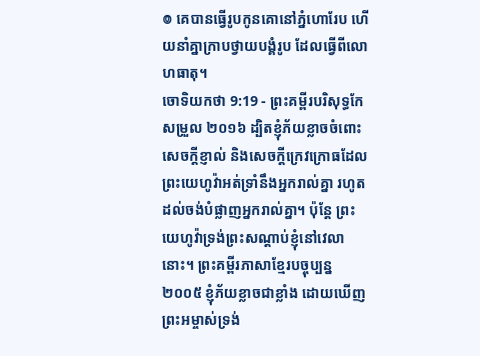៙ គេបានធ្វើរូបកូនគោនៅភ្នំហោរែប ហើយនាំគ្នាក្រាបថ្វាយបង្គំរូប ដែលធ្វើពីលោហធាតុ។
ចោទិយកថា 9:19 - ព្រះគម្ពីរបរិសុទ្ធកែសម្រួល ២០១៦ ដ្បិតខ្ញុំភ័យខ្លាចចំពោះសេចក្ដីខ្ញាល់ និងសេចក្ដីក្រេវក្រោធដែលព្រះយេហូវ៉ាអត់ទ្រាំនឹងអ្នករាល់គ្នា រហូតដល់ចង់បំផ្លាញអ្នករាល់គ្នា។ ប៉ុន្ដែ ព្រះយេហូវ៉ាទ្រង់ព្រះសណ្ដាប់ខ្ញុំនៅវេលានោះ។ ព្រះគម្ពីរភាសាខ្មែរបច្ចុប្បន្ន ២០០៥ ខ្ញុំភ័យខ្លាចជាខ្លាំង ដោយឃើញព្រះអម្ចាស់ទ្រង់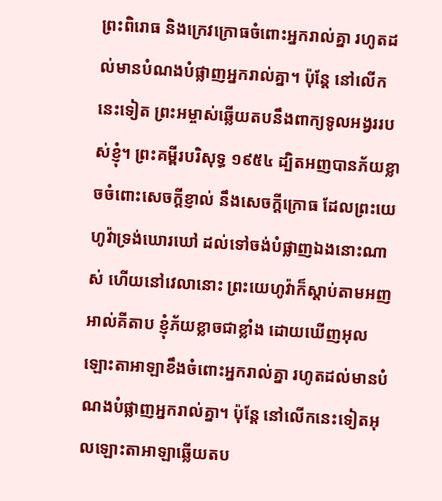ព្រះពិរោធ និងក្រេវក្រោធចំពោះអ្នករាល់គ្នា រហូតដល់មានបំណងបំផ្លាញអ្នករាល់គ្នា។ ប៉ុន្តែ នៅលើកនេះទៀត ព្រះអម្ចាស់ឆ្លើយតបនឹងពាក្យទូលអង្វររបស់ខ្ញុំ។ ព្រះគម្ពីរបរិសុទ្ធ ១៩៥៤ ដ្បិតអញបានភ័យខ្លាចចំពោះសេចក្ដីខ្ញាល់ នឹងសេចក្ដីក្រោធ ដែលព្រះយេហូវ៉ាទ្រង់ឃោរឃៅ ដល់ទៅចង់បំផ្លាញឯងនោះណាស់ ហើយនៅវេលានោះ ព្រះយេហូវ៉ាក៏ស្តាប់តាមអញ អាល់គីតាប ខ្ញុំភ័យខ្លាចជាខ្លាំង ដោយឃើញអុលឡោះតាអាឡាខឹងចំពោះអ្នករាល់គ្នា រហូតដល់មានបំណងបំផ្លាញអ្នករាល់គ្នា។ ប៉ុន្តែ នៅលើកនេះទៀតអុលឡោះតាអាឡាឆ្លើយតប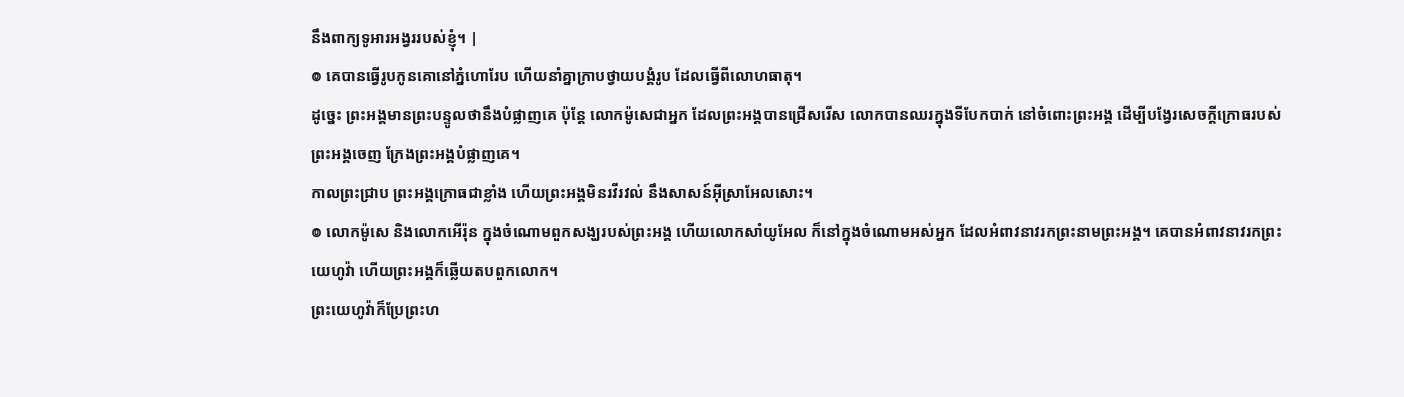នឹងពាក្យទូអារអង្វររបស់ខ្ញុំ។ |
៙ គេបានធ្វើរូបកូនគោនៅភ្នំហោរែប ហើយនាំគ្នាក្រាបថ្វាយបង្គំរូប ដែលធ្វើពីលោហធាតុ។
ដូច្នេះ ព្រះអង្គមានព្រះបន្ទូលថានឹងបំផ្លាញគេ ប៉ុន្តែ លោកម៉ូសេជាអ្នក ដែលព្រះអង្គបានជ្រើសរើស លោកបានឈរក្នុងទីបែកបាក់ នៅចំពោះព្រះអង្គ ដើម្បីបង្វែរសេចក្ដីក្រោធរបស់ព្រះអង្គចេញ ក្រែងព្រះអង្គបំផ្លាញគេ។
កាលព្រះជ្រាប ព្រះអង្គក្រោធជាខ្លាំង ហើយព្រះអង្គមិនរវីរវល់ នឹងសាសន៍អ៊ីស្រាអែលសោះ។
៙ លោកម៉ូសេ និងលោកអើរ៉ុន ក្នុងចំណោមពួកសង្ឃរបស់ព្រះអង្គ ហើយលោកសាំយូអែល ក៏នៅក្នុងចំណោមអស់អ្នក ដែលអំពាវនាវរកព្រះនាមព្រះអង្គ។ គេបានអំពាវនាវរកព្រះយេហូវ៉ា ហើយព្រះអង្គក៏ឆ្លើយតបពួកលោក។
ព្រះយេហូវ៉ាក៏ប្រែព្រះហ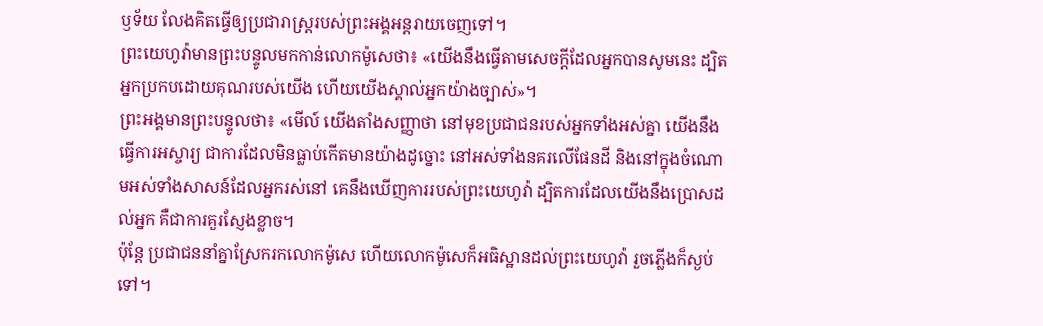ឫទ័យ លែងគិតធ្វើឲ្យប្រជារាស្ត្ររបស់ព្រះអង្គអន្តរាយចេញទៅ។
ព្រះយេហូវ៉ាមានព្រះបន្ទូលមកកាន់លោកម៉ូសេថា៖ «យើងនឹងធ្វើតាមសេចក្ដីដែលអ្នកបានសូមនេះ ដ្បិតអ្នកប្រកបដោយគុណរបស់យើង ហើយយើងស្គាល់អ្នកយ៉ាងច្បាស់»។
ព្រះអង្គមានព្រះបន្ទូលថា៖ «មើល៍ យើងតាំងសញ្ញាថា នៅមុខប្រជាជនរបស់អ្នកទាំងអស់គ្នា យើងនឹងធ្វើការអស្ចារ្យ ជាការដែលមិនធ្លាប់កើតមានយ៉ាងដូច្នោះ នៅអស់ទាំងនគរលើផែនដី និងនៅក្នុងចំណោមអស់ទាំងសាសន៍ដែលអ្នករស់នៅ គេនឹងឃើញការរបស់ព្រះយេហូវ៉ា ដ្បិតការដែលយើងនឹងប្រោសដល់អ្នក គឺជាការគួរស្ញែងខ្លាច។
ប៉ុន្តែ ប្រជាជននាំគ្នាស្រែករកលោកម៉ូសេ ហើយលោកម៉ូសេក៏អធិស្ឋានដល់ព្រះយេហូវ៉ា រួចភ្លើងក៏ស្ងប់ទៅ។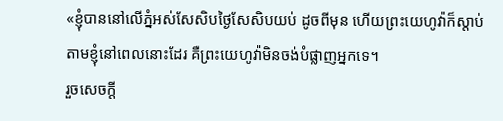«ខ្ញុំបាននៅលើភ្នំអស់សែសិបថ្ងៃសែសិបយប់ ដូចពីមុន ហើយព្រះយេហូវ៉ាក៏ស្តាប់តាមខ្ញុំនៅពេលនោះដែរ គឺព្រះយេហូវ៉ាមិនចង់បំផ្លាញអ្នកទេ។
រួចសេចក្ដី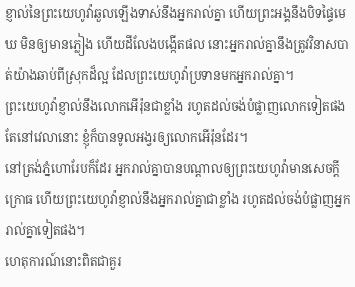ខ្ញាល់នៃព្រះយេហូវ៉ាឆួលឡើងទាស់នឹងអ្នករាល់គ្នា ហើយព្រះអង្គនឹងបិទផ្ទៃមេឃ មិនឲ្យមានភ្លៀង ហើយដីលែងបង្កើតផល នោះអ្នករាល់គ្នានឹងត្រូវវិនាសបាត់យ៉ាងឆាប់ពីស្រុកដ៏ល្អ ដែលព្រះយេហូវ៉ាប្រទានមកអ្នករាល់គ្នា។
ព្រះយេហូវ៉ាខ្ញាល់នឹងលោកអើរ៉ុនជាខ្លាំង រហូតដល់ចង់បំផ្លាញលោកទៀតផង តែនៅវេលានោះ ខ្ញុំក៏បានទូលអង្វរឲ្យលោកអើរ៉ុនដែរ។
នៅត្រង់ភ្នំហោរែបក៏ដែរ អ្នករាល់គ្នាបានបណ្ដាលឲ្យព្រះយេហូវ៉ាមានសេចក្ដីក្រោធ ហើយព្រះយេហូវ៉ាខ្ញាល់នឹងអ្នករាល់គ្នាជាខ្លាំង រហូតដល់ចង់បំផ្លាញអ្នករាល់គ្នាទៀតផង។
ហេតុការណ៍នោះពិតជាគួរ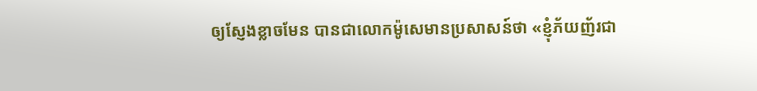ឲ្យស្ញែងខ្លាចមែន បានជាលោកម៉ូសេមានប្រសាសន៍ថា «ខ្ញុំភ័យញ័រជា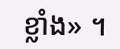ខ្លាំង» ។